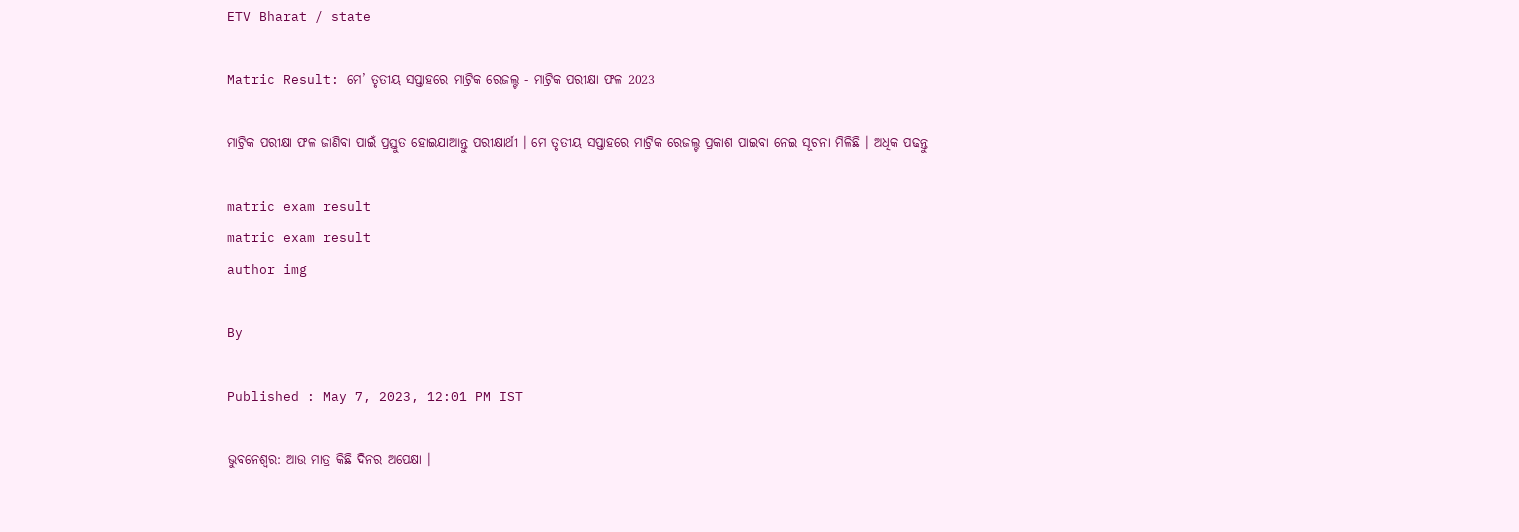ETV Bharat / state

Matric Result: ମେ’ ତୃତୀୟ ସପ୍ତାହରେ ମାଟ୍ରିକ ରେଜଲ୍ଟ - ମାଟ୍ରିକ ପରୀକ୍ଷା ଫଳ 2023

ମାଟ୍ରିକ ପରୀକ୍ଷା ଫଳ ଜାଣିବା ପାଇଁ ପ୍ରସ୍ତୁତ ହୋଇଯାଆନ୍ତୁ ପରୀକ୍ଷାର୍ଥୀ । ମେ ତୃତୀୟ ସପ୍ତାହରେ ମାଟ୍ରିକ ରେଜଲ୍ଟ ପ୍ରକାଶ ପାଇବା ନେଇ ସୂଚନା ମିଳିଛି । ଅଧିକ ପଢନ୍ତୁ

matric exam result
matric exam result
author img

By

Published : May 7, 2023, 12:01 PM IST

ଭୁବନେଶ୍ବର: ଆଉ ମାତ୍ର କିଛି ଦିନର ଅପେକ୍ଷା ।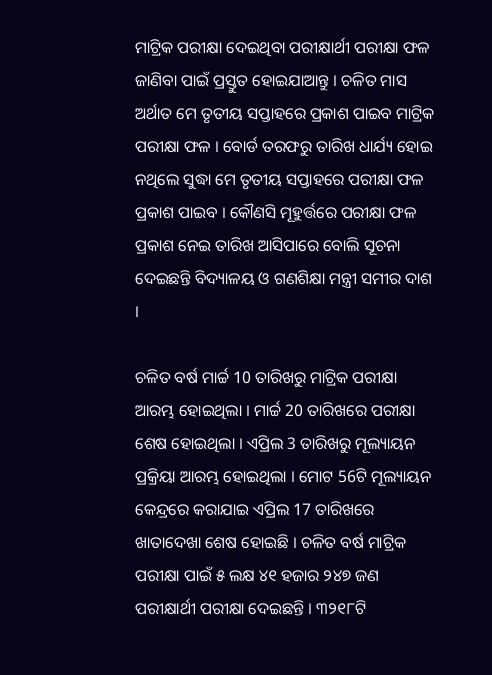ମାଟ୍ରିକ ପରୀକ୍ଷା ଦେଇଥିବା ପରୀକ୍ଷାର୍ଥୀ ପରୀକ୍ଷା ଫଳ ଜାଣିବା ପାଇଁ ପ୍ରସ୍ତୁତ ହୋଇଯାଆନ୍ତୁ । ଚଳିତ ମାସ ଅର୍ଥାତ ମେ ତୃତୀୟ ସପ୍ତାହରେ ପ୍ରକାଶ ପାଇବ ମାଟ୍ରିକ ପରୀକ୍ଷା ଫଳ । ବୋର୍ଡ ତରଫରୁ ତାରିଖ ଧାର୍ଯ୍ୟ ହୋଇ ନଥିଲେ ସୁଦ୍ଧା ମେ ତୃତୀୟ ସପ୍ତାହରେ ପରୀକ୍ଷା ଫଳ ପ୍ରକାଶ ପାଇବ । କୌଣସି ମୂହୁର୍ତ୍ତରେ ପରୀକ୍ଷା ଫଳ ପ୍ରକାଶ ନେଇ ତାରିଖ ଆସିପାରେ ବୋଲି ସୂଚନା ଦେଇଛନ୍ତି ବିଦ୍ୟାଳୟ ଓ ଗଣଶିକ୍ଷା ମନ୍ତ୍ରୀ ସମୀର ଦାଶ ।

ଚଳିତ ବର୍ଷ ମାର୍ଚ୍ଚ 10 ତାରିଖରୁ ମାଟ୍ରିକ ପରୀକ୍ଷା ଆରମ୍ଭ ହୋଇଥିଲା । ମାର୍ଚ୍ଚ 20 ତାରିଖରେ ପରୀକ୍ଷା ଶେଷ ହୋଇଥିଲା । ଏପ୍ରିଲ 3 ତାରିଖରୁ ମୂଲ୍ୟାୟନ ପ୍ରକ୍ରିୟା ଆରମ୍ଭ ହୋଇଥିଲା । ମୋଟ 56ଟି ମୂଲ୍ୟାୟନ କେନ୍ଦ୍ରରେ କରାଯାଇ ଏପ୍ରିଲ 17 ତାରିଖରେ ଖାତାଦେଖା ଶେଷ ହୋଇଛି । ଚଳିତ ବର୍ଷ ମାଟ୍ରିକ ପରୀକ୍ଷା ପାଇଁ ୫ ଲକ୍ଷ ୪୧ ହଜାର ୨୪୭ ଜଣ ପରୀକ୍ଷାର୍ଥୀ ପରୀକ୍ଷା ଦେଇଛନ୍ତି । ୩୨୧୮ଟି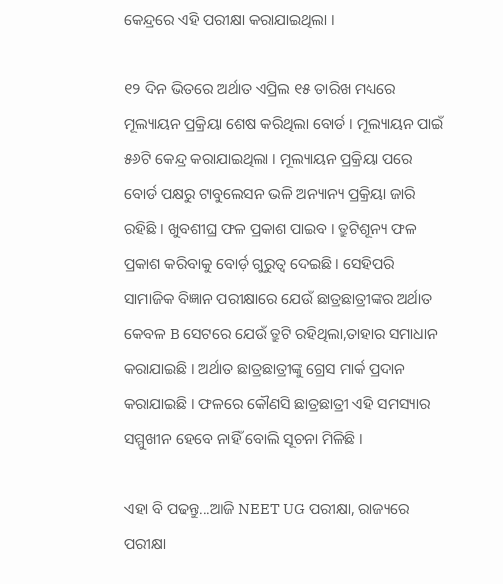କେନ୍ଦ୍ରରେ ଏହି ପରୀକ୍ଷା କରାଯାଇଥିଲା ।

୧୨ ଦିନ ଭିତରେ ଅର୍ଥାତ ଏପ୍ରିଲ ୧୫ ତାରିଖ ମଧ୍ୟରେ ମୂଲ୍ୟାୟନ ପ୍ରକ୍ରିୟା ଶେଷ କରିଥିଲା ବୋର୍ଡ । ମୂଲ୍ୟାୟନ ପାଇଁ ୫୬ଟି କେନ୍ଦ୍ର କରାଯାଇଥିଲା । ମୂଲ୍ୟାୟନ ପ୍ରକ୍ରିୟା ପରେ ବୋର୍ଡ ପକ୍ଷରୁ ଟାବୁଲେସନ ଭଳି ଅନ୍ୟାନ୍ୟ ପ୍ରକ୍ରିୟା ଜାରି ରହିଛି । ଖୁବଶୀଘ୍ର ଫଳ ପ୍ରକାଶ ପାଇବ । ତ୍ରୁଟିଶୂନ୍ୟ ଫଳ ପ୍ରକାଶ କରିବାକୁ ବୋର୍ଡ଼ ଗୁରୁତ୍ବ ଦେଇଛି । ସେହିପରି ସାମାଜିକ ବିଜ୍ଞାନ ପରୀକ୍ଷାରେ ଯେଉଁ ଛାତ୍ରଛାତ୍ରୀଙ୍କର ଅର୍ଥାତ କେବଳ B ସେଟରେ ଯେଉଁ ତ୍ରୁଟି ରହିଥିଲା,ତାହାର ସମାଧାନ କରାଯାଇଛି । ଅର୍ଥାତ ଛାତ୍ରଛାତ୍ରୀଙ୍କୁ ଗ୍ରେସ ମାର୍କ ପ୍ରଦାନ କରାଯାଇଛି । ଫଳରେ କୌଣସି ଛାତ୍ରଛାତ୍ରୀ ଏହି ସମସ୍ୟାର ସମ୍ମୁଖୀନ ହେବେ ନାହିଁ ବୋଲି ସୂଚନା ମିଳିଛି ।

ଏହା ବି ପଢନ୍ତୁ...ଆଜି NEET UG ପରୀକ୍ଷା, ରାଜ୍ୟରେ ପରୀକ୍ଷା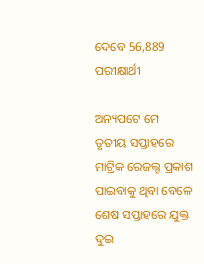ଦେବେ 56,889 ପରୀକ୍ଷାର୍ଥୀ

ଅନ୍ୟପଟେ ମେ ତୃତୀୟ ସପ୍ତାହରେ ମାଟ୍ରିକ ରେଜଲ୍ଟ ପ୍ରକାଶ ପାଇବାକୁ ଥିବା ବେଳେ ଶେଷ ସପ୍ତାହରେ ଯୁକ୍ତ ଦୁଇ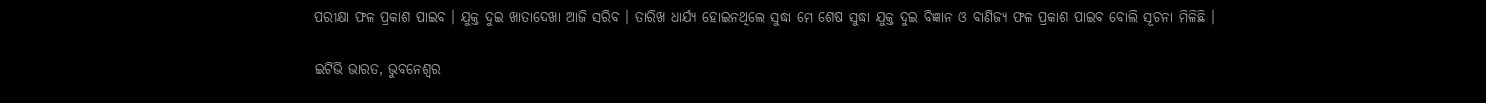ପରୀକ୍ଷା ଫଳ ପ୍ରକାଶ ପାଇବ । ଯୁକ୍ତ ଦୁଇ ଖାତାଦେଖା ଆଜି ସରିବ । ତାରିଖ ଧାର୍ଯ୍ୟ ହୋଇନଥିଲେ ସୁଦ୍ଧା ମେ ଶେଷ ସୁଦ୍ଧା ଯୁକ୍ତ ଦୁଇ ବିଜ୍ଞାନ ଓ ବାଣିଜ୍ୟ ଫଳ ପ୍ରକାଶ ପାଇବ ବୋଲି ସୂଚନା ମିଳିଛି ।

ଇଟିଭି ଭାରତ, ଭୁବନେଶ୍ବର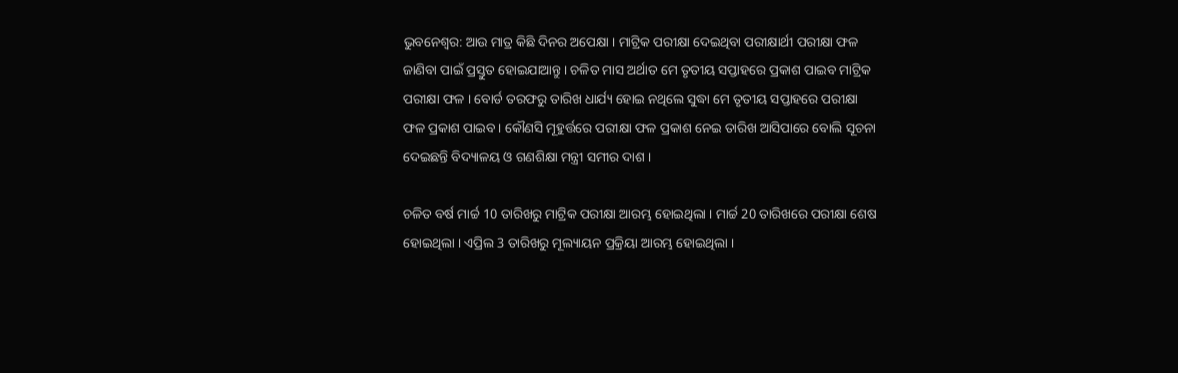ଭୁବନେଶ୍ବର: ଆଉ ମାତ୍ର କିଛି ଦିନର ଅପେକ୍ଷା । ମାଟ୍ରିକ ପରୀକ୍ଷା ଦେଇଥିବା ପରୀକ୍ଷାର୍ଥୀ ପରୀକ୍ଷା ଫଳ ଜାଣିବା ପାଇଁ ପ୍ରସ୍ତୁତ ହୋଇଯାଆନ୍ତୁ । ଚଳିତ ମାସ ଅର୍ଥାତ ମେ ତୃତୀୟ ସପ୍ତାହରେ ପ୍ରକାଶ ପାଇବ ମାଟ୍ରିକ ପରୀକ୍ଷା ଫଳ । ବୋର୍ଡ ତରଫରୁ ତାରିଖ ଧାର୍ଯ୍ୟ ହୋଇ ନଥିଲେ ସୁଦ୍ଧା ମେ ତୃତୀୟ ସପ୍ତାହରେ ପରୀକ୍ଷା ଫଳ ପ୍ରକାଶ ପାଇବ । କୌଣସି ମୂହୁର୍ତ୍ତରେ ପରୀକ୍ଷା ଫଳ ପ୍ରକାଶ ନେଇ ତାରିଖ ଆସିପାରେ ବୋଲି ସୂଚନା ଦେଇଛନ୍ତି ବିଦ୍ୟାଳୟ ଓ ଗଣଶିକ୍ଷା ମନ୍ତ୍ରୀ ସମୀର ଦାଶ ।

ଚଳିତ ବର୍ଷ ମାର୍ଚ୍ଚ 10 ତାରିଖରୁ ମାଟ୍ରିକ ପରୀକ୍ଷା ଆରମ୍ଭ ହୋଇଥିଲା । ମାର୍ଚ୍ଚ 20 ତାରିଖରେ ପରୀକ୍ଷା ଶେଷ ହୋଇଥିଲା । ଏପ୍ରିଲ 3 ତାରିଖରୁ ମୂଲ୍ୟାୟନ ପ୍ରକ୍ରିୟା ଆରମ୍ଭ ହୋଇଥିଲା ।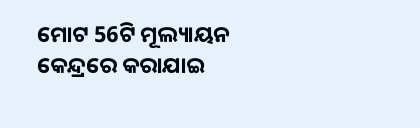ମୋଟ 56ଟି ମୂଲ୍ୟାୟନ କେନ୍ଦ୍ରରେ କରାଯାଇ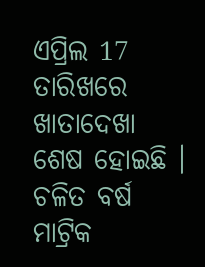ଏପ୍ରିଲ 17 ତାରିଖରେ ଖାତାଦେଖା ଶେଷ ହୋଇଛି । ଚଳିତ ବର୍ଷ ମାଟ୍ରିକ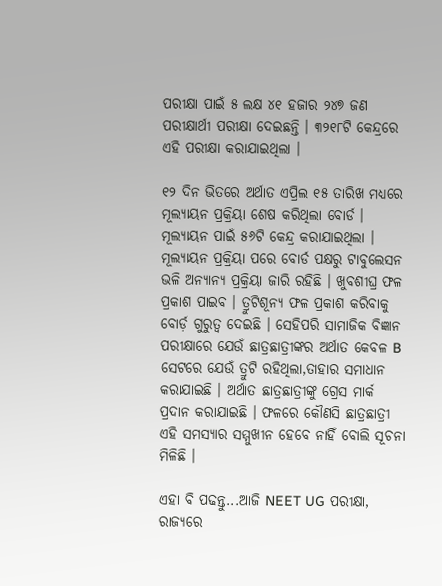ପରୀକ୍ଷା ପାଇଁ ୫ ଲକ୍ଷ ୪୧ ହଜାର ୨୪୭ ଜଣ ପରୀକ୍ଷାର୍ଥୀ ପରୀକ୍ଷା ଦେଇଛନ୍ତି । ୩୨୧୮ଟି କେନ୍ଦ୍ରରେ ଏହି ପରୀକ୍ଷା କରାଯାଇଥିଲା ।

୧୨ ଦିନ ଭିତରେ ଅର୍ଥାତ ଏପ୍ରିଲ ୧୫ ତାରିଖ ମଧ୍ୟରେ ମୂଲ୍ୟାୟନ ପ୍ରକ୍ରିୟା ଶେଷ କରିଥିଲା ବୋର୍ଡ । ମୂଲ୍ୟାୟନ ପାଇଁ ୫୬ଟି କେନ୍ଦ୍ର କରାଯାଇଥିଲା । ମୂଲ୍ୟାୟନ ପ୍ରକ୍ରିୟା ପରେ ବୋର୍ଡ ପକ୍ଷରୁ ଟାବୁଲେସନ ଭଳି ଅନ୍ୟାନ୍ୟ ପ୍ରକ୍ରିୟା ଜାରି ରହିଛି । ଖୁବଶୀଘ୍ର ଫଳ ପ୍ରକାଶ ପାଇବ । ତ୍ରୁଟିଶୂନ୍ୟ ଫଳ ପ୍ରକାଶ କରିବାକୁ ବୋର୍ଡ଼ ଗୁରୁତ୍ବ ଦେଇଛି । ସେହିପରି ସାମାଜିକ ବିଜ୍ଞାନ ପରୀକ୍ଷାରେ ଯେଉଁ ଛାତ୍ରଛାତ୍ରୀଙ୍କର ଅର୍ଥାତ କେବଳ B ସେଟରେ ଯେଉଁ ତ୍ରୁଟି ରହିଥିଲା,ତାହାର ସମାଧାନ କରାଯାଇଛି । ଅର୍ଥାତ ଛାତ୍ରଛାତ୍ରୀଙ୍କୁ ଗ୍ରେସ ମାର୍କ ପ୍ରଦାନ କରାଯାଇଛି । ଫଳରେ କୌଣସି ଛାତ୍ରଛାତ୍ରୀ ଏହି ସମସ୍ୟାର ସମ୍ମୁଖୀନ ହେବେ ନାହିଁ ବୋଲି ସୂଚନା ମିଳିଛି ।

ଏହା ବି ପଢନ୍ତୁ...ଆଜି NEET UG ପରୀକ୍ଷା, ରାଜ୍ୟରେ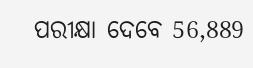ପରୀକ୍ଷା ଦେବେ 56,889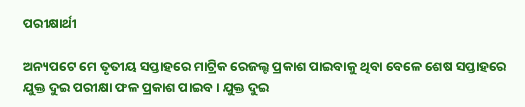ପରୀକ୍ଷାର୍ଥୀ

ଅନ୍ୟପଟେ ମେ ତୃତୀୟ ସପ୍ତାହରେ ମାଟ୍ରିକ ରେଜଲ୍ଟ ପ୍ରକାଶ ପାଇବାକୁ ଥିବା ବେଳେ ଶେଷ ସପ୍ତାହରେ ଯୁକ୍ତ ଦୁଇ ପରୀକ୍ଷା ଫଳ ପ୍ରକାଶ ପାଇବ । ଯୁକ୍ତ ଦୁଇ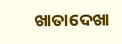ଖାତାଦେଖା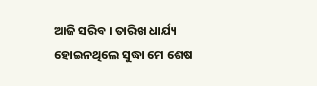ଆଜି ସରିବ । ତାରିଖ ଧାର୍ଯ୍ୟ ହୋଇନଥିଲେ ସୁଦ୍ଧା ମେ ଶେଷ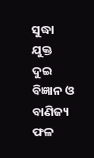ସୁଦ୍ଧା ଯୁକ୍ତ ଦୁଇ ବିଜ୍ଞାନ ଓ ବାଣିଜ୍ୟ ଫଳ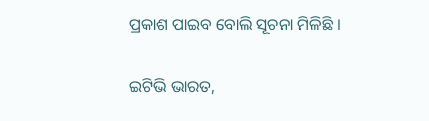ପ୍ରକାଶ ପାଇବ ବୋଲି ସୂଚନା ମିଳିଛି ।

ଇଟିଭି ଭାରତ,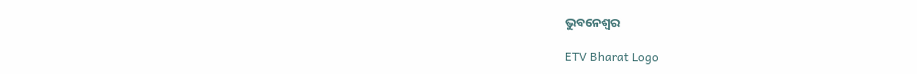ଭୁବନେଶ୍ବର

ETV Bharat Logo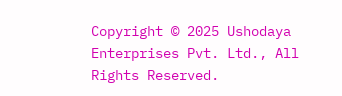Copyright © 2025 Ushodaya Enterprises Pvt. Ltd., All Rights Reserved.